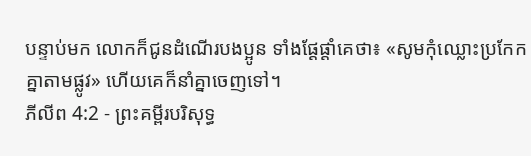បន្ទាប់មក លោកក៏ជូនដំណើរបងប្អូន ទាំងផ្ដែផ្ដាំគេថា៖ «សូមកុំឈ្លោះប្រកែក គ្នាតាមផ្លូវ» ហើយគេក៏នាំគ្នាចេញទៅ។
ភីលីព 4:2 - ព្រះគម្ពីរបរិសុទ្ធ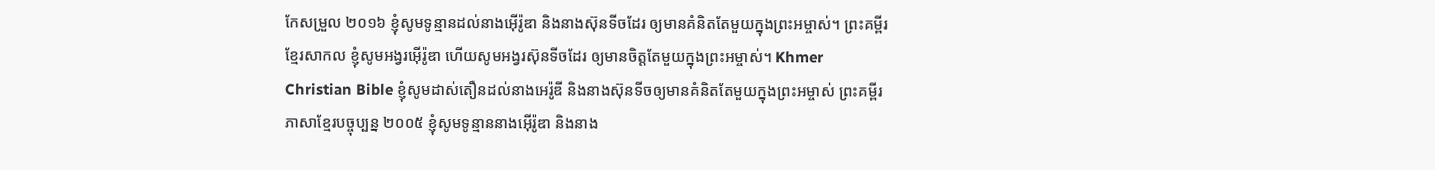កែសម្រួល ២០១៦ ខ្ញុំសូមទូន្មានដល់នាងអ៊ើរ៉ូឌា និងនាងស៊ុនទីចដែរ ឲ្យមានគំនិតតែមួយក្នុងព្រះអម្ចាស់។ ព្រះគម្ពីរខ្មែរសាកល ខ្ញុំសូមអង្វរអ៊ើរ៉ូឌា ហើយសូមអង្វរស៊ុនទីចដែរ ឲ្យមានចិត្តតែមួយក្នុងព្រះអម្ចាស់។ Khmer Christian Bible ខ្ញុំសូមដាស់តឿនដល់នាងអេរ៉ូឌី និងនាងស៊ុនទីចឲ្យមានគំនិតតែមួយក្នុងព្រះអម្ចាស់ ព្រះគម្ពីរភាសាខ្មែរបច្ចុប្បន្ន ២០០៥ ខ្ញុំសូមទូន្មាននាងអ៊ើរ៉ូឌា និងនាង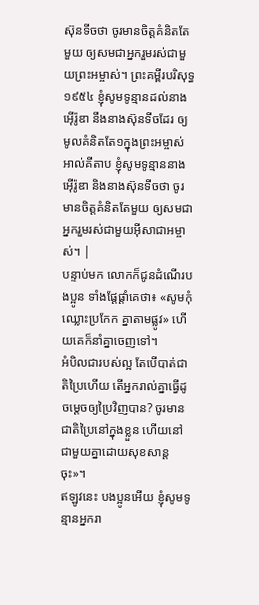ស៊ុនទីចថា ចូរមានចិត្តគំនិតតែមួយ ឲ្យសមជាអ្នករួមរស់ជាមួយព្រះអម្ចាស់។ ព្រះគម្ពីរបរិសុទ្ធ ១៩៥៤ ខ្ញុំសូមទូន្មានដល់នាងអ៊ើរ៉ូឌា នឹងនាងស៊ុនទីចដែរ ឲ្យមូលគំនិតតែ១ក្នុងព្រះអម្ចាស់ អាល់គីតាប ខ្ញុំសូមទូន្មាននាងអ៊ើរ៉ូឌា និងនាងស៊ុនទីចថា ចូរមានចិត្ដគំនិតតែមួយ ឲ្យសមជាអ្នករួមរស់ជាមួយអ៊ីសាជាអម្ចាស់។ |
បន្ទាប់មក លោកក៏ជូនដំណើរបងប្អូន ទាំងផ្ដែផ្ដាំគេថា៖ «សូមកុំឈ្លោះប្រកែក គ្នាតាមផ្លូវ» ហើយគេក៏នាំគ្នាចេញទៅ។
អំបិលជារបស់ល្អ តែបើបាត់ជាតិប្រៃហើយ តើអ្នករាល់គ្នាធ្វើដូចម្ដេចឲ្យប្រៃវិញបាន? ចូរមានជាតិប្រៃនៅក្នុងខ្លួន ហើយនៅជាមួយគ្នាដោយសុខសាន្តចុះ»។
ឥឡូវនេះ បងប្អូនអើយ ខ្ញុំសូមទូន្មានអ្នករា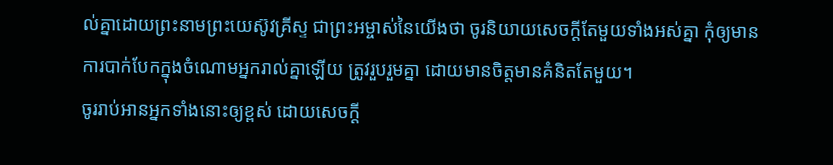ល់គ្នាដោយព្រះនាមព្រះយេស៊ូវគ្រីស្ទ ជាព្រះអម្ចាស់នៃយើងថា ចូរនិយាយសេចក្តីតែមួយទាំងអស់គ្នា កុំឲ្យមានការបាក់បែកក្នុងចំណោមអ្នករាល់គ្នាឡើយ ត្រូវរួបរួមគ្នា ដោយមានចិត្តមានគំនិតតែមួយ។
ចូររាប់អានអ្នកទាំងនោះឲ្យខ្ពស់ ដោយសេចក្ដី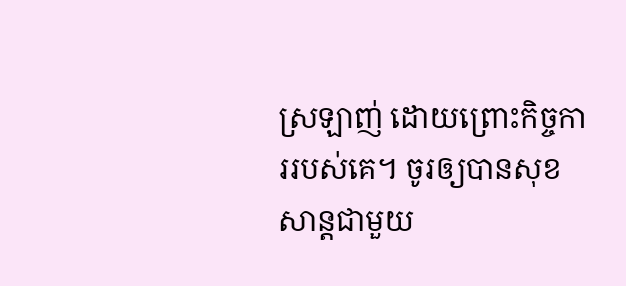ស្រឡាញ់ ដោយព្រោះកិច្ចការរបស់គេ។ ចូរឲ្យបានសុខសាន្តជាមួយ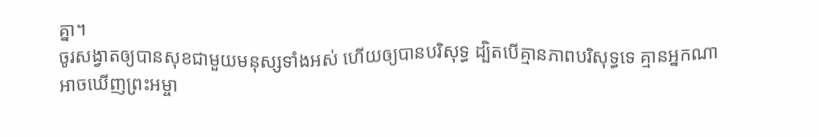គ្នា។
ចូរសង្វាតឲ្យបានសុខជាមួយមនុស្សទាំងអស់ ហើយឲ្យបានបរិសុទ្ធ ដ្បិតបើគ្មានភាពបរិសុទ្ធទេ គ្មានអ្នកណាអាចឃើញព្រះអម្ចា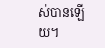ស់បានឡើយ។